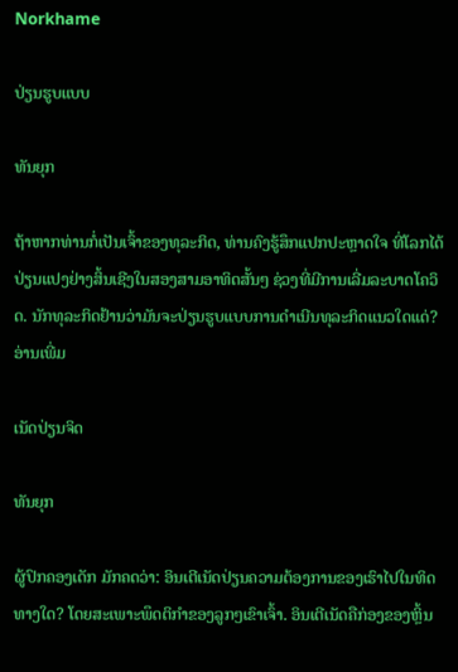Norkhame

ປ່ຽນຮູບແບບ

ທັນຍຸກ

ຖ້າຫາກທ່ານກໍ່ເປັນເຈົ້າຂອງທຸລະກິດ, ທ່ານຄົງຮູ້ສຶກແປກປະຫຼາດໃຈ ທີ່ໂລກໄດ້ປ່ຽນແປງຢ່າງສິ້ນເຊີງໃນສອງສາມອາທິດສັ້ນໆ ຊ່ວງທີ່ມີການເລີ່ມລະບາດໂຄວິດ. ນັກທຸລະກິດຢ້ານວ່າມັນຈະປ່ຽນຮູບແບບການດຳເນີນທຸລະກິດແນວໃດແດ່? ອ່ານເພີ່ມ

ເນັດປ່ຽນຈິດ

ທັນຍຸກ

ຜູ້ປົກຄອງເດັກ ມັກຄດວ່າ: ອິນເຕີເນັດປ່ຽນຄວາມຕ້ອງການຂອງເຮົາໄປໃນທິດທາງໃດ? ໂດຍສະເພາະພຶດຕິກຳຂອງລູກໆເຂົາເຈົ້າ. ອິນເຕີເນັດຄືກ່ອງຂອງຫຼິ້ນ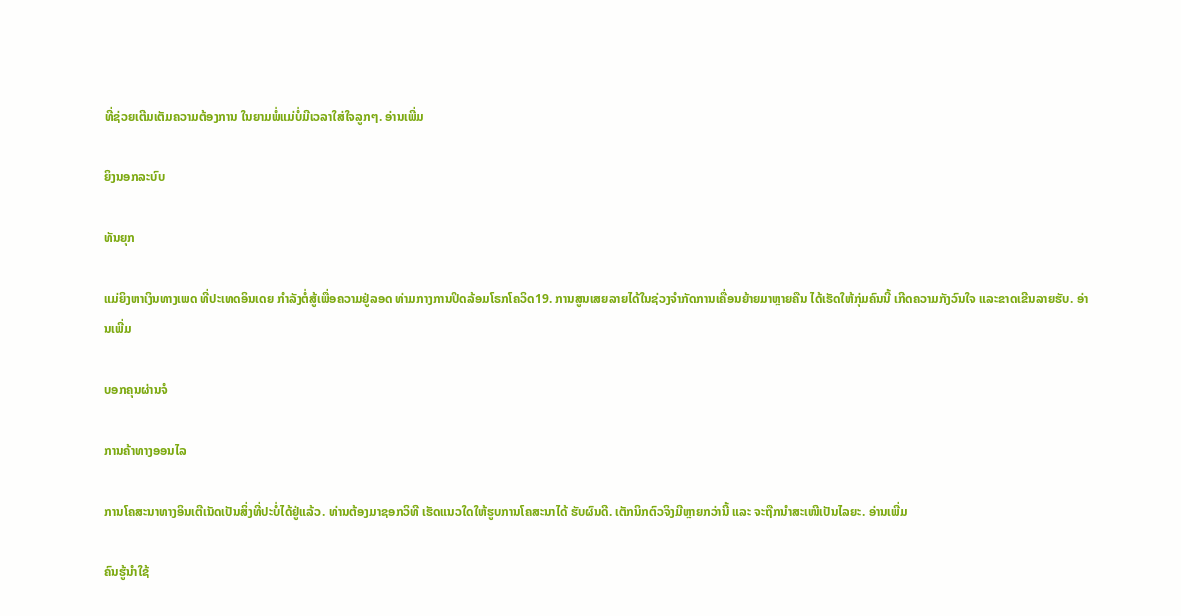ທີ່ຊ່ວຍເຕີມເຕັມຄວາມຕ້ອງການ ໃນຍາມພໍ່ແມ່ບໍ່ມີເວລາໃສ່ໃຈລູກໆ. ອ່ານເພີ່ມ

ຍິງນອກລະບົບ

ທັນຍຸກ

ແມ່ຍິງຫາເງິນທາງເພດ ທີ່ປະເທດອິນເດຍ ກຳລັງຕໍ່ສູ້ເພື່ອຄວາມຢູ່ລອດ ທ່າມກາງການປິດລ້ອມໂຣກໂຄວິດ19. ການສູນເສຍລາຍໄດ້ໃນຊ່ວງຈຳກັດການເຄື່ອນຍ້າຍມາຫຼາຍຄືນ ໄດ້ເຮັດໃຫ້ກຸ່ມຄົນນີ້ ເກີດຄວາມກັງວົນໃຈ ແລະຂາດເຂີນລາຍຮັບ. ອ່ານເພີ່ມ

ບອກຄຸນຜ່ານຈໍ

ການຄ້າທາງອອນໄລ

ການໂຄສະນາທາງອິນເຕີເນັດເປັນສິ່ງທີ່ປະບໍ່ໄດ້ຢູ່ແລ້ວ. ທ່ານຕ້ອງມາຊອກວິທີ ເຮັດແນວໃດໃຫ້ຮູບການໂຄສະນາໄດ້ ຮັບຜົນດີ. ເຕັກນິກຕົວຈິງມີຫຼາຍກວ່ານີ້ ແລະ ຈະຖືກນຳສະເໜີເປັນໄລຍະ. ອ່ານເພີ່ມ

ຄົນຮູ້ນຳໃຊ້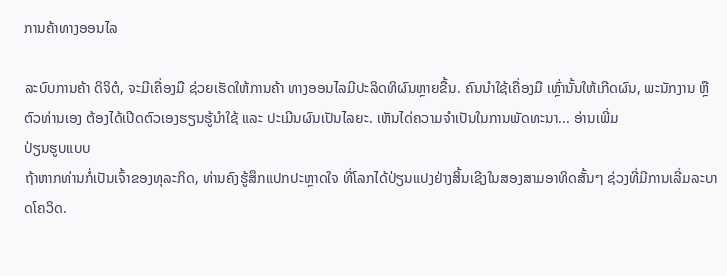ການຄ້າທາງອອນໄລ

ລະບົບການຄ້າ ດິຈິຕໍ, ຈະມີເຄື່ອງມື ຊ່ວຍເຮັດໃຫ້ການຄ້າ ທາງອອນໄລມີປະລິດທິຜົນຫຼາຍຂື້ນ. ຄົນນຳໃຊ້ເຄື່ອງມື ເຫຼົ່ານັ້ນໃຫ້ເກີດຜົນ, ພະນັກງານ ຫຼື ຕົວທ່ານເອງ ຕ້ອງໄດ້ເປີດຕົວເອງຮຽນຮູ້ນຳໃຊ້ ແລະ ປະເມີນຜົນເປັນໄລຍະ. ເຫັນໄດ່ຄວາມຈຳເປັນໃນການພັດທະນາ... ອ່ານເພີ່ມ
ປ່ຽນຮູບແບບ
ຖ້າຫາກທ່ານກໍ່ເປັນເຈົ້າຂອງທຸລະກິດ, ທ່ານຄົງຮູ້ສຶກແປກປະຫຼາດໃຈ ທີ່ໂລກໄດ້ປ່ຽນແປງຢ່າງສິ້ນເຊີງໃນສອງສາມອາທິດສັ້ນໆ ຊ່ວງທີ່ມີການເລີ່ມລະບາດໂຄວິດ.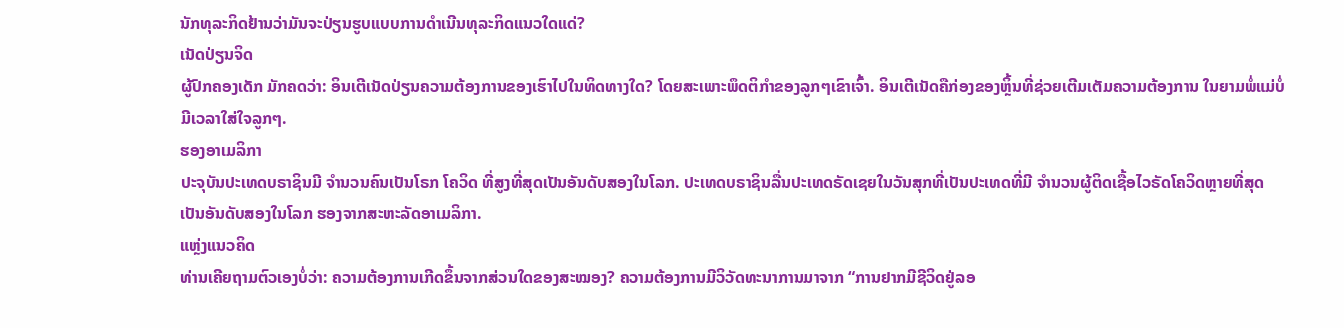ນັກທຸລະກິດຢ້ານວ່າມັນຈະປ່ຽນຮູບແບບການດຳເນີນທຸລະກິດແນວໃດແດ່?
ເນັດປ່ຽນຈິດ
ຜູ້ປົກຄອງເດັກ ມັກຄດວ່າ: ອິນເຕີເນັດປ່ຽນຄວາມຕ້ອງການຂອງເຮົາໄປໃນທິດທາງໃດ? ໂດຍສະເພາະພຶດຕິກຳຂອງລູກໆເຂົາເຈົ້າ. ອິນເຕີເນັດຄືກ່ອງຂອງຫຼິ້ນທີ່ຊ່ວຍເຕີມເຕັມຄວາມຕ້ອງການ ໃນຍາມພໍ່ແມ່ບໍ່ມີເວລາໃສ່ໃຈລູກໆ.
ຮອງອາເມລິກາ
ປະຈຸບັນປະເທດບຣາຊິນມີ ຈຳນວນຄົນເປັນໂຣກ ໂຄວິດ ທີ່ສູງທີ່ສຸດເປັນອັນດັບສອງໃນໂລກ. ປະເທດບຣາຊິນລື່ນປະເທດຣັດເຊຍໃນວັນສຸກທີ່ເປັນປະເທດທີ່ມີ ຈຳນວນຜູ້ຕິດເຊື້ອໄວຣັດໂຄວິດຫຼາຍທີ່ສຸດເປັນອັນດັບສອງໃນໂລກ ຮອງຈາກສະຫະລັດອາເມລິກາ.
ແຫຼ່ງແນວຄິດ
ທ່ານເຄີຍຖາມຕົວເອງບໍ່ວ່າ: ຄວາມຕ້ອງການເກີດຂຶ້ນຈາກສ່ວນໃດຂອງສະໝອງ? ຄວາມຕ້ອງການມີວິວັດທະນາການມາຈາກ “ການຢາກມີຊີວິດຢູ່ລອ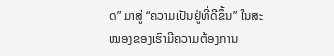ດ” ມາສູ່ “ຄວາມເປັນຢູ່ທີ່ດີຂຶ້ນ” ໃນສະໝອງຂອງເຮົາມີຄວາມຕ້ອງການ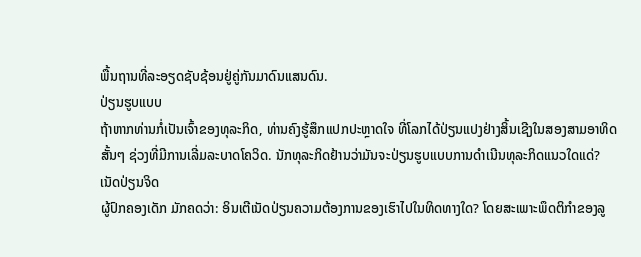ພື້ນຖານທີ່ລະອຽດຊັບຊ້ອນຢູ່ຄູ່ກັນມາດົນແສນດົນ.
ປ່ຽນຮູບແບບ
ຖ້າຫາກທ່ານກໍ່ເປັນເຈົ້າຂອງທຸລະກິດ, ທ່ານຄົງຮູ້ສຶກແປກປະຫຼາດໃຈ ທີ່ໂລກໄດ້ປ່ຽນແປງຢ່າງສິ້ນເຊີງໃນສອງສາມອາທິດສັ້ນໆ ຊ່ວງທີ່ມີການເລີ່ມລະບາດໂຄວິດ. ນັກທຸລະກິດຢ້ານວ່າມັນຈະປ່ຽນຮູບແບບການດຳເນີນທຸລະກິດແນວໃດແດ່?
ເນັດປ່ຽນຈິດ
ຜູ້ປົກຄອງເດັກ ມັກຄດວ່າ: ອິນເຕີເນັດປ່ຽນຄວາມຕ້ອງການຂອງເຮົາໄປໃນທິດທາງໃດ? ໂດຍສະເພາະພຶດຕິກຳຂອງລູ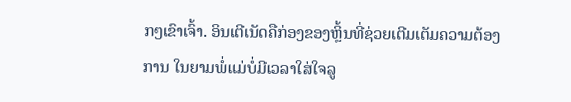ກໆເຂົາເຈົ້າ. ອິນເຕີເນັດຄືກ່ອງຂອງຫຼິ້ນທີ່ຊ່ວຍເຕີມເຕັມຄວາມຕ້ອງການ ໃນຍາມພໍ່ແມ່ບໍ່ມີເວລາໃສ່ໃຈລູ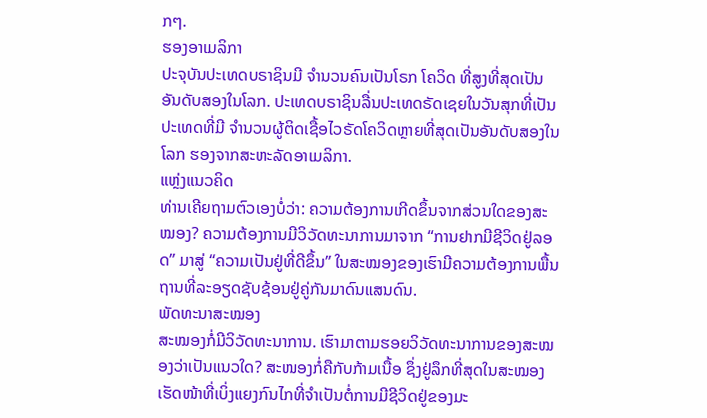ກໆ.
ຮອງອາເມລິກາ
ປະຈຸບັນປະເທດບຣາຊິນມີ ຈຳນວນຄົນເປັນໂຣກ ໂຄວິດ ທີ່ສູງທີ່ສຸດເປັນອັນດັບສອງໃນໂລກ. ປະເທດບຣາຊິນລື່ນປະເທດຣັດເຊຍໃນວັນສຸກທີ່ເປັນປະເທດທີ່ມີ ຈຳນວນຜູ້ຕິດເຊື້ອໄວຣັດໂຄວິດຫຼາຍທີ່ສຸດເປັນອັນດັບສອງໃນໂລກ ຮອງຈາກສະຫະລັດອາເມລິກາ.
ແຫຼ່ງແນວຄິດ
ທ່ານເຄີຍຖາມຕົວເອງບໍ່ວ່າ: ຄວາມຕ້ອງການເກີດຂຶ້ນຈາກສ່ວນໃດຂອງສະໝອງ? ຄວາມຕ້ອງການມີວິວັດທະນາການມາຈາກ “ການຢາກມີຊີວິດຢູ່ລອດ” ມາສູ່ “ຄວາມເປັນຢູ່ທີ່ດີຂຶ້ນ” ໃນສະໝອງຂອງເຮົາມີຄວາມຕ້ອງການພື້ນຖານທີ່ລະອຽດຊັບຊ້ອນຢູ່ຄູ່ກັນມາດົນແສນດົນ.
ພັດທະນາສະໝອງ
ສະໝອງກໍ່ມີວິວັດທະນາການ. ເຮົາມາຕາມຮອຍວິວັດທະນາການຂອງສະໝອງວ່າເປັນແນວໃດ? ສະໜອງກໍ່ຄືກັບກ້າມເນື້ອ ຊຶ່ງຢູ່ລຶກທີ່ສຸດໃນສະໝອງ ເຮັດໜ້າທີ່ເບິ່ງແຍງກົນໄກທີ່ຈໍາເປັນຕໍ່ການມີຊີວິດຢູ່ຂອງມະ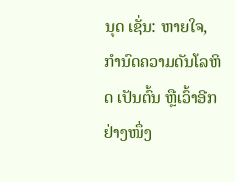ນຸດ ເຊັ່ນ: ຫາຍໃຈ, ກຳນົດຄວາມດັນໂລຫິດ ເປັນຕົ້ນ ຫຼືເວົ້າອີກຢ່າງໜຶ່ງ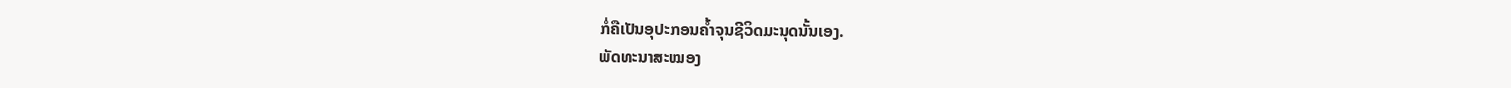ກໍ່ຄືເປັນອຸປະກອນຄໍ້າຈຸນຊີວິດມະນຸດນັ້ນເອງ.
ພັດທະນາສະໝອງ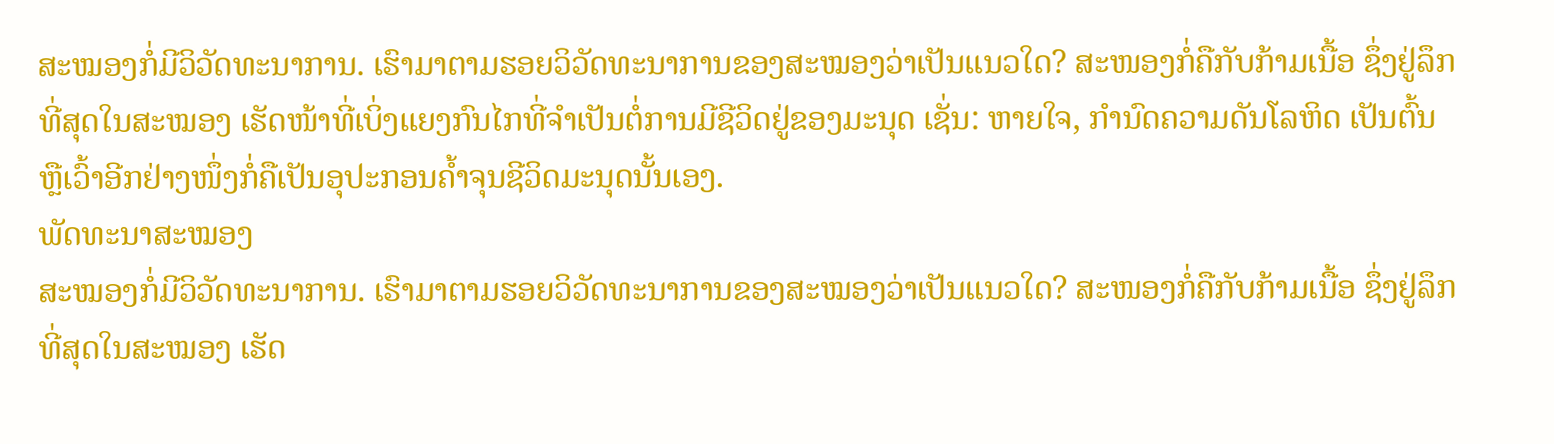ສະໝອງກໍ່ມີວິວັດທະນາການ. ເຮົາມາຕາມຮອຍວິວັດທະນາການຂອງສະໝອງວ່າເປັນແນວໃດ? ສະໜອງກໍ່ຄືກັບກ້າມເນື້ອ ຊຶ່ງຢູ່ລຶກທີ່ສຸດໃນສະໝອງ ເຮັດໜ້າທີ່ເບິ່ງແຍງກົນໄກທີ່ຈໍາເປັນຕໍ່ການມີຊີວິດຢູ່ຂອງມະນຸດ ເຊັ່ນ: ຫາຍໃຈ, ກຳນົດຄວາມດັນໂລຫິດ ເປັນຕົ້ນ ຫຼືເວົ້າອີກຢ່າງໜຶ່ງກໍ່ຄືເປັນອຸປະກອນຄໍ້າຈຸນຊີວິດມະນຸດນັ້ນເອງ.
ພັດທະນາສະໝອງ
ສະໝອງກໍ່ມີວິວັດທະນາການ. ເຮົາມາຕາມຮອຍວິວັດທະນາການຂອງສະໝອງວ່າເປັນແນວໃດ? ສະໜອງກໍ່ຄືກັບກ້າມເນື້ອ ຊຶ່ງຢູ່ລຶກທີ່ສຸດໃນສະໝອງ ເຮັດ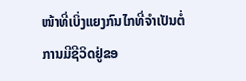ໜ້າທີ່ເບິ່ງແຍງກົນໄກທີ່ຈໍາເປັນຕໍ່ການມີຊີວິດຢູ່ຂອ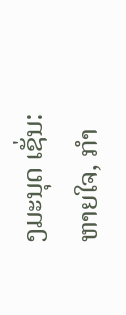ງມະນຸດ ເຊັ່ນ: ຫາຍໃຈ, ກຳ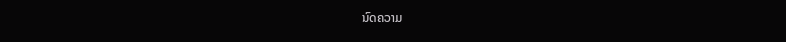ນົດຄວາມ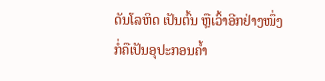ດັນໂລຫິດ ເປັນຕົ້ນ ຫຼືເວົ້າອີກຢ່າງໜຶ່ງກໍ່ຄືເປັນອຸປະກອນຄໍ້າ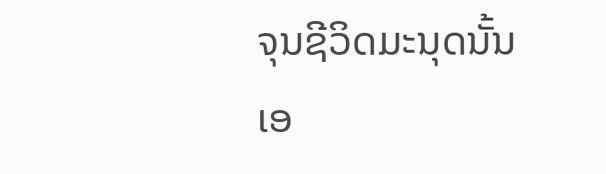ຈຸນຊີວິດມະນຸດນັ້ນເອ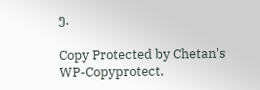ງ.

Copy Protected by Chetan's WP-Copyprotect.